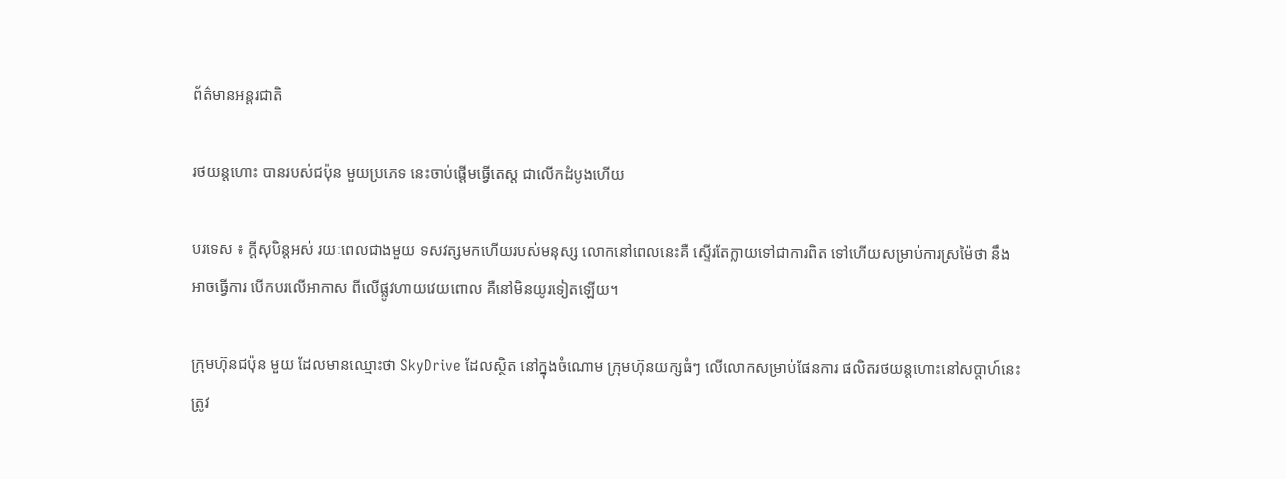ព័ត៌មានអន្តរជាតិ

រថយន្តហោះ បានរបស់ជប៉ុន មួយប្រភេទ នេះចាប់ផ្តើមធ្វើតេស្ត ជាលើកដំបូងហើយ

បរទេស ៖ ក្តីសុបិន្តអស់ រយៈពេលជាងមួយ ទសវត្សមកហើយរបស់មនុស្ស លោកនៅពេលនេះគឺ ស្ទើរតែក្លាយទៅជាការពិត ទៅហើយសម្រាប់ការស្រម៉ៃថា នឹងអាចធ្វើការ បើកបរលើអាកាស ពីលើផ្លូវហាយវេយពោល គឺនៅមិនយូរទៀតឡើយ។

ក្រុមហ៊ុនជប៉ុន មួយ ដែលមានឈ្មោះថា SkyDrive ដែលស្ថិត នៅក្នុងចំណោម ក្រុមហ៊ុនយក្សធំៗ លើលោកសម្រាប់ផែនការ ផលិតរថយន្តហោះនៅសប្តាហ៍នេះ ត្រូវ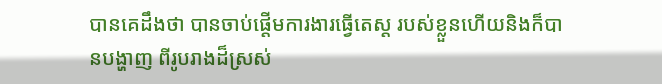បានគេដឹងថា បានចាប់ផ្តើមការងារធ្វើតេស្ត របស់ខ្លួនហើយនិងក៏បានបង្ហាញ ពីរូបរាងដ៏ស្រស់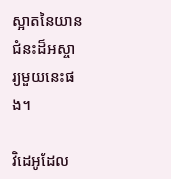ស្អាតនៃយានជំនះដ៏អស្ចារ្យមួយនេះផង។

វិដេអូដែល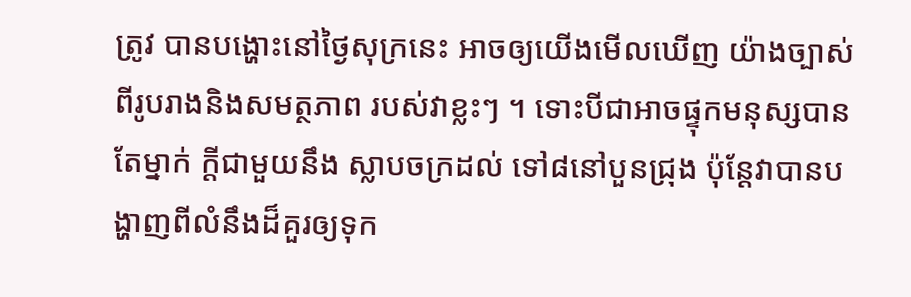ត្រូវ បានបង្ហោះនៅថ្ងៃសុក្រនេះ អាចឲ្យយើងមើលឃើញ យ៉ាងច្បាស់ ពីរូបរាងនិងសមត្ថភាព របស់វាខ្លះៗ ។ ទោះបីជាអាចផ្ទុកមនុស្សបានតែម្នាក់ ក្តីជាមួយនឹង ស្លាបចក្រដល់ ទៅ៨នៅបួនជ្រុង ប៉ុន្តែវាបានបង្ហាញពីលំនឹងដ៏គួរឲ្យទុក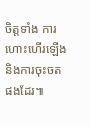ចិត្តទាំង ការហោះហើរឡើង និងការចុះចតផងដែរ៕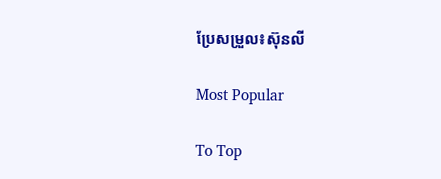ប្រែសម្រួល៖ស៊ុនលី

Most Popular

To Top